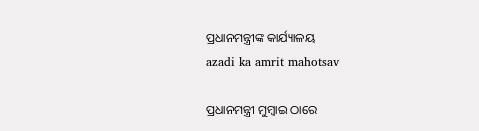ପ୍ରଧାନମନ୍ତ୍ରୀଙ୍କ କାର୍ଯ୍ୟାଳୟ
azadi ka amrit mahotsav

ପ୍ରଧାନମନ୍ତ୍ରୀ ମୁମ୍ବାଇ ଠାରେ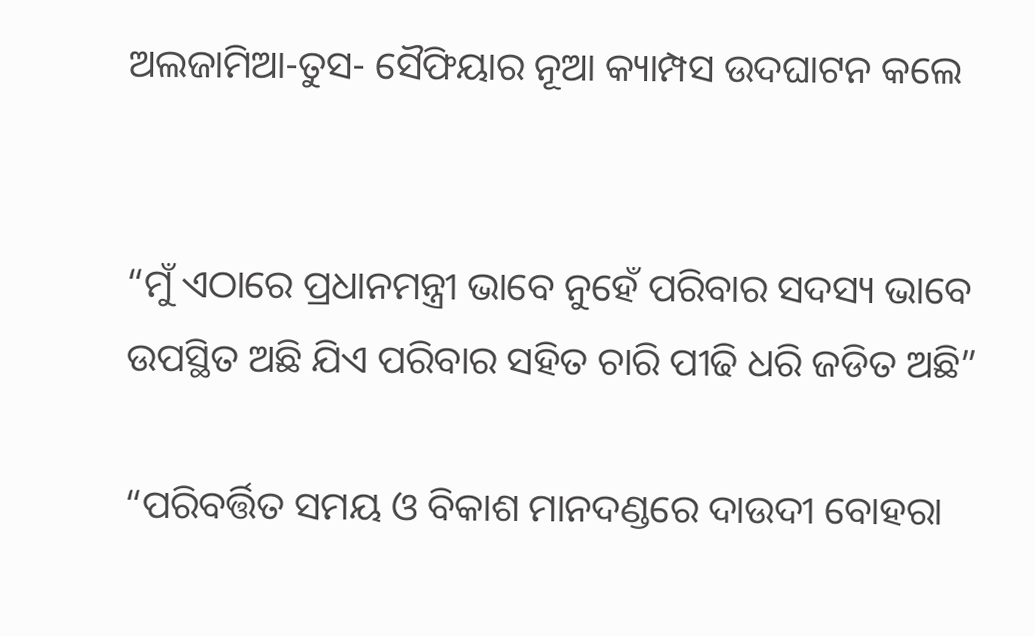ଅଲଜାମିଆ-ତୁସ- ସୈଫିୟାର ନୂଆ କ୍ୟାମ୍ପସ ଉଦଘାଟନ କଲେ


“ମୁଁ ଏଠାରେ ପ୍ରଧାନମନ୍ତ୍ରୀ ଭାବେ ନୁହେଁ ପରିବାର ସଦସ୍ୟ ଭାବେ ଉପସ୍ଥିତ ଅଛି ଯିଏ ପରିବାର ସହିତ ଚାରି ପୀଢି ଧରି ଜଡିତ ଅଛି”

“ପରିବର୍ତ୍ତିତ ସମୟ ଓ ବିକାଶ ମାନଦଣ୍ଡରେ ଦାଉଦୀ ବୋହରା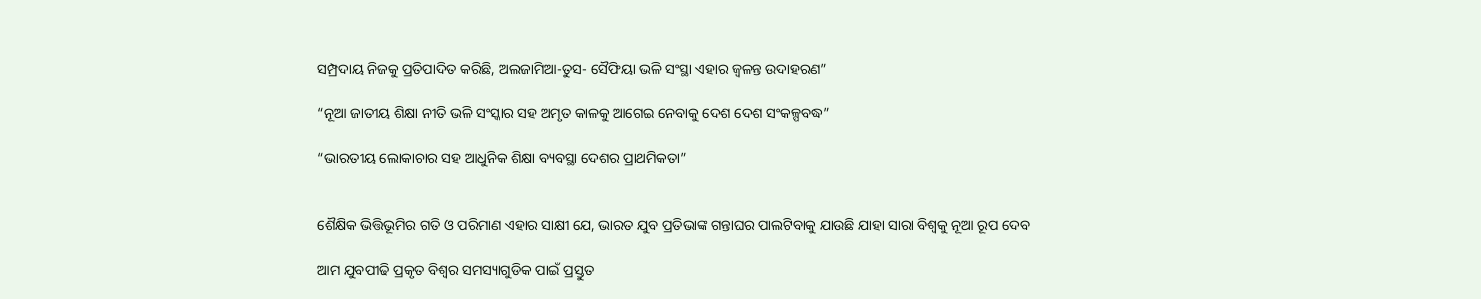ସମ୍ପ୍ରଦାୟ ନିଜକୁ ପ୍ରତିପାଦିତ କରିଛି, ଅଲଜାମିଆ-ତୁସ- ସୈଫିୟା ଭଳି ସଂସ୍ଥା ଏହାର ଜ୍ୱଳନ୍ତ ଉଦାହରଣ”

“ନୂଆ ଜାତୀୟ ଶିକ୍ଷା ନୀତି ଭଳି ସଂସ୍କାର ସହ ଅମୃତ କାଳକୁ ଆଗେଇ ନେବାକୁ ଦେଶ ଦେଶ ସଂକଳ୍ପବଦ୍ଧ”

“ଭାରତୀୟ ଲୋକାଚାର ସହ ଆଧୁନିକ ଶିକ୍ଷା ବ୍ୟବସ୍ଥା ଦେଶର ପ୍ରାଥମିକତା”


ଶୈକ୍ଷିକ ଭିତ୍ତିଭୂମିର ଗତି ଓ ପରିମାଣ ଏହାର ସାକ୍ଷୀ ଯେ, ଭାରତ ଯୁବ ପ୍ରତିଭାଙ୍କ ଗନ୍ତାଘର ପାଲଟିବାକୁ ଯାଉଛି ଯାହା ସାରା ବିଶ୍ୱକୁ ନୂଆ ରୂପ ଦେବ

ଆମ ଯୁବପୀଢି ପ୍ରକୃତ ବିଶ୍ୱର ସମସ୍ୟାଗୁଡିକ ପାଇଁ ପ୍ରସ୍ତୁତ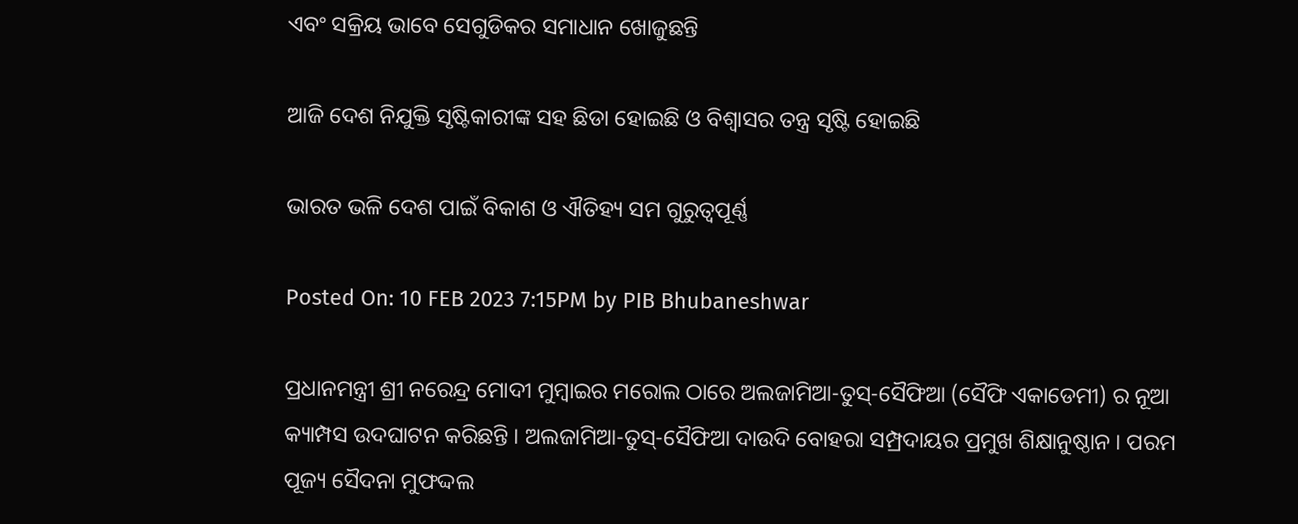ଏବଂ ସକ୍ରିୟ ଭାବେ ସେଗୁଡିକର ସମାଧାନ ଖୋଜୁଛନ୍ତି

ଆଜି ଦେଶ ନିଯୁକ୍ତି ସୃଷ୍ଟିକାରୀଙ୍କ ସହ ଛିଡା ହୋଇଛି ଓ ବିଶ୍ୱାସର ତନ୍ତ୍ର ସୃଷ୍ଟି ହୋଇଛି

ଭାରତ ଭଳି ଦେଶ ପାଇଁ ବିକାଶ ଓ ଐତିହ୍ୟ ସମ ଗୁରୁତ୍ୱପୂର୍ଣ୍ଣ

Posted On: 10 FEB 2023 7:15PM by PIB Bhubaneshwar

ପ୍ରଧାନମନ୍ତ୍ରୀ ଶ୍ରୀ ନରେନ୍ଦ୍ର ମୋଦୀ ମୁମ୍ବାଇର ମରୋଲ ଠାରେ ଅଲଜାମିଆ-ତୁସ୍-ସୈଫିଆ (ସୈଫି ଏକାଡେମୀ) ର ନୂଆ କ୍ୟାମ୍ପସ ଉଦଘାଟନ କରିଛନ୍ତି । ଅଲଜାମିଆ-ତୁସ୍-ସୈଫିଆ ଦାଉଦି ବୋହରା ସମ୍ପ୍ରଦାୟର ପ୍ରମୁଖ ଶିକ୍ଷାନୁଷ୍ଠାନ । ପରମ ପୂଜ୍ୟ ସୈଦନା ମୁଫଦ୍ଦଲ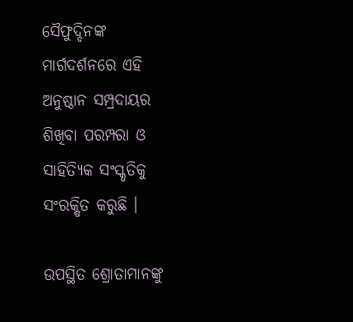ସୈଫୁଦ୍ଦିନଙ୍କ ମାର୍ଗଦର୍ଶନରେ ଏହି ଅନୁଷ୍ଠାନ ସମ୍ପ୍ରଦାୟର ଶିଖିବା ପରମ୍ପରା ଓ ସାହିତ୍ୟିକ ସଂସ୍କୃତିକୁ ସଂରକ୍ଷିତ କରୁଛି ।

ଉପସ୍ଥିତ ଶ୍ରୋତାମାନଙ୍କୁ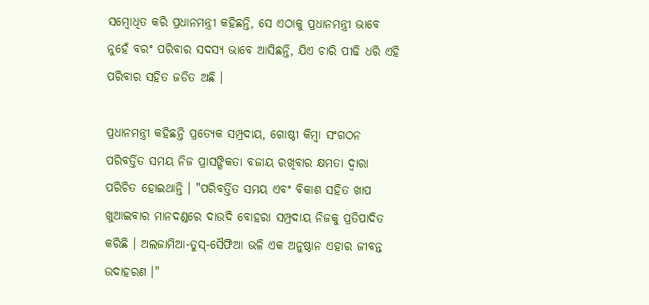ସମ୍ବୋଧିତ କରି ପ୍ରଧାନମନ୍ତ୍ରୀ କହିଛନ୍ତି, ସେ ଏଠାକୁ ପ୍ରଧାନମନ୍ତ୍ରୀ ଭାବେ ନୁହେଁ ବରଂ ପରିବାର ସଦସ୍ୟ ଭାବେ ଆସିଛନ୍ତି, ଯିଏ ଚାରି ପୀଢି ଧରି ଏହି ପରିବାର ସହିତ ଜଡିତ ଅଛି ।

ପ୍ରଧାନମନ୍ତ୍ରୀ କହିଛନ୍ତି ପ୍ରତ୍ୟେକ ସମ୍ପ୍ରଦାୟ, ଗୋଷ୍ଠୀ କିମ୍ବା ସଂଗଠନ ପରିବର୍ତ୍ତିତ ସମୟ ନିଜ ପ୍ରାସଙ୍ଗିକତା ବଜାୟ ରଖିବାର କ୍ଷମତା ଦ୍ୱାରା ପରିଚିତ ହୋଇଥାନ୍ତି । "ପରିବର୍ତ୍ତିତ ସମୟ ଏବଂ ବିକାଶ ସହିତ ଖାପ ଖୁଆଇବାର ମାନଦଣ୍ଡରେ ଦାଉଦି ବୋହରା ସମ୍ପ୍ରଦାୟ ନିଜକୁ ପ୍ରତିପାଦିତ କରିଛି । ଅଲଜାମିଆ-ତୁସ୍-ସୈଫିଆ ଭଳି ଏକ ଅନୁଷ୍ଠାନ ଏହାର ଜୀବନ୍ତ ଉଦାହରଣ ।"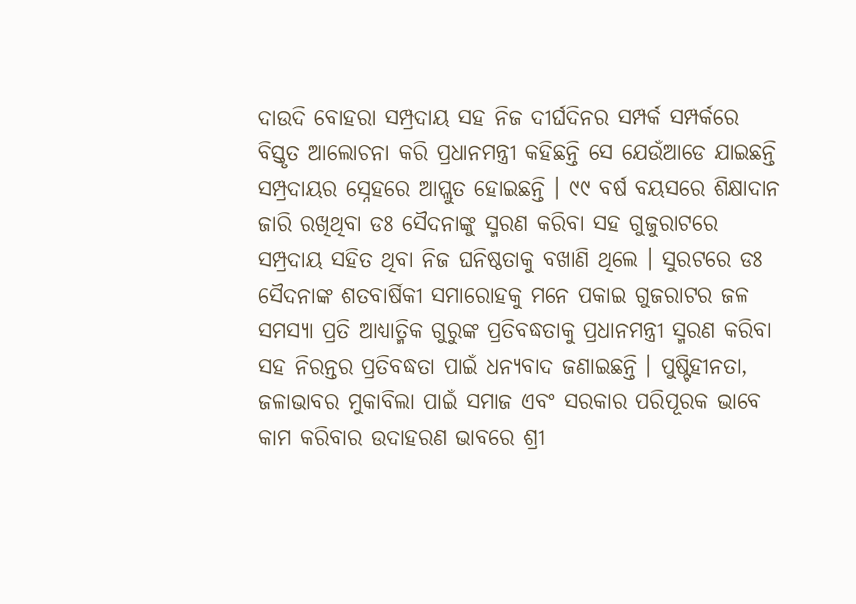ଦାଉଦି ବୋହରା ସମ୍ପ୍ରଦାୟ ସହ ନିଜ ଦୀର୍ଘଦିନର ସମ୍ପର୍କ ସମ୍ପର୍କରେ ବିସ୍ତୃତ ଆଲୋଚନା କରି ପ୍ରଧାନମନ୍ତ୍ରୀ କହିଛନ୍ତି ସେ ଯେଉଁଆଡେ ଯାଇଛନ୍ତି ସମ୍ପ୍ରଦାୟର ସ୍ନେହରେ ଆପ୍ଲୁତ ହୋଇଛନ୍ତି । ୯୯ ବର୍ଷ ବୟସରେ ଶିକ୍ଷାଦାନ ଜାରି ରଖିଥିବା ଡଃ ସୈଦନାଙ୍କୁ ସ୍ମରଣ କରିବା ସହ ଗୁଜୁରାଟରେ ସମ୍ପ୍ରଦାୟ ସହିତ ଥିବା ନିଜ ଘନିଷ୍ଠତାକୁ ବଖାଣି ଥିଲେ । ସୁରଟରେ ଡଃ ସୈଦନାଙ୍କ ଶତବାର୍ଷିକୀ ସମାରୋହକୁ ମନେ ପକାଇ ଗୁଜରାଟର ଜଳ ସମସ୍ୟା ପ୍ରତି ଆଧ୍ୟାତ୍ମିକ ଗୁରୁଙ୍କ ପ୍ରତିବଦ୍ଧତାକୁ ପ୍ରଧାନମନ୍ତ୍ରୀ ସ୍ମରଣ କରିବା ସହ ନିରନ୍ତର ପ୍ରତିବଦ୍ଧତା ପାଇଁ ଧନ୍ୟବାଦ ଜଣାଇଛନ୍ତି । ପୁଷ୍ଟିହୀନତା, ଜଳାଭାବର ମୁକାବିଲା ପାଇଁ ସମାଜ ଏବଂ ସରକାର ପରିପୂରକ ଭାବେ କାମ କରିବାର ଉଦାହରଣ ଭାବରେ ଶ୍ରୀ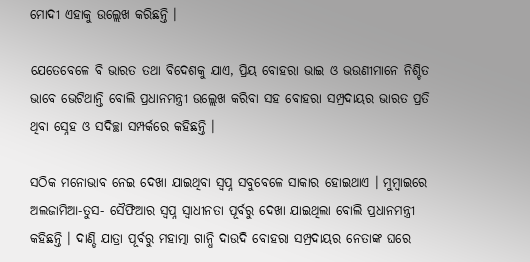ମୋଦୀ ଏହାକୁ ଉଲ୍ଲେଖ କରିଛନ୍ତି ।

ଯେତେବେଳେ ବି ଭାରତ ତଥା ବିଦେଶକୁ ଯାଏ, ପ୍ରିୟ ବୋହରା ଭାଇ ଓ ଭଉଣୀମାନେ ନିଶ୍ଚିତ ଭାବେ ଭେଟିଥାନ୍ତି ବୋଲି ପ୍ରଧାନମନ୍ତ୍ରୀ ଉଲ୍ଲେଖ କରିବା ସହ ବୋହରା ସମ୍ପ୍ରଦାୟର ଭାରତ ପ୍ରତି ଥିବା ସ୍ନେହ ଓ ସଦିଚ୍ଛା ସମ୍ପର୍କରେ କହିଛନ୍ତି ।

ସଠିକ ମନୋଭାବ ନେଇ ଦେଖା ଯାଇଥିବା ସ୍ୱପ୍ନ ସବୁବେଳେ ସାକାର ହୋଇଥାଏ । ମୁମ୍ବାଇରେ ଅଲଜାମିଆ-ତୁସ- ସୈଫିଆର ସ୍ୱପ୍ନ ସ୍ୱାଧୀନତା ପୂର୍ବରୁ ଦେଖା ଯାଇଥିଲା ବୋଲି ପ୍ରଧାନମନ୍ତ୍ରୀ କହିଛନ୍ତି । ଦାଣ୍ଡି ଯାତ୍ରା ପୂର୍ବରୁ ମହାତ୍ମା ଗାନ୍ଧି ଦାଉଦି ବୋହରା ସମ୍ପ୍ରଦାୟର ନେତାଙ୍କ ଘରେ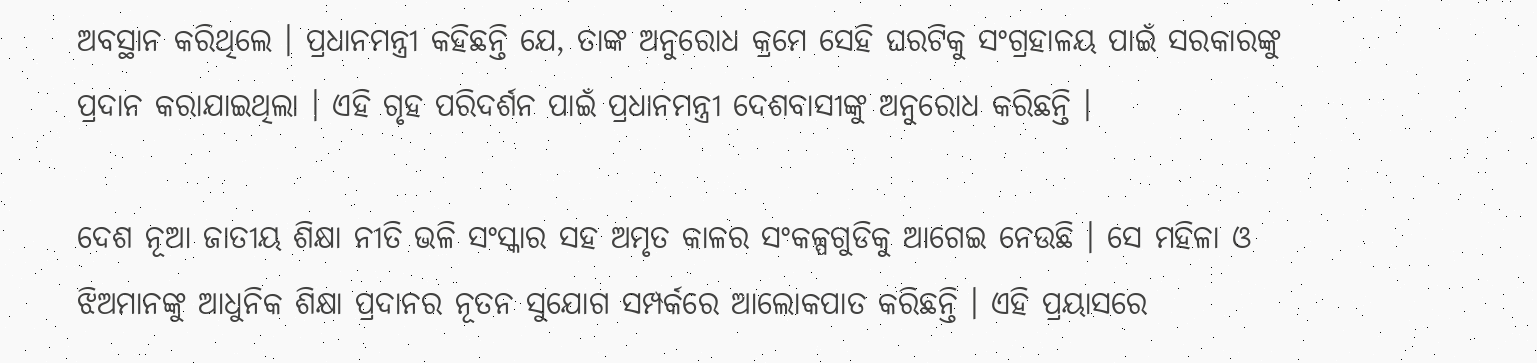ଅବସ୍ଥାନ କରିଥିଲେ । ପ୍ରଧାନମନ୍ତ୍ରୀ କହିଛନ୍ତି ଯେ, ତାଙ୍କ ଅନୁରୋଧ କ୍ରମେ ସେହି ଘରଟିକୁ ସଂଗ୍ରହାଳୟ ପାଇଁ ସରକାରଙ୍କୁ ପ୍ରଦାନ କରାଯାଇଥିଲା । ଏହି ଗୃହ ପରିଦର୍ଶନ ପାଇଁ ପ୍ରଧାନମନ୍ତ୍ରୀ ଦେଶବାସୀଙ୍କୁ ଅନୁରୋଧ କରିଛନ୍ତି ।

ଦେଶ ନୂଆ ଜାତୀୟ ଶିକ୍ଷା ନୀତି ଭଳି ସଂସ୍କାର ସହ ଅମୃତ କାଳର ସଂକଳ୍ପଗୁଡିକୁ ଆଗେଇ ନେଉଛି । ସେ ମହିଳା ଓ ଝିଅମାନଙ୍କୁ ଆଧୁନିକ ଶିକ୍ଷା ପ୍ରଦାନର ନୂତନ ସୁଯୋଗ ସମ୍ପର୍କରେ ଆଲୋକପାତ କରିଛନ୍ତି । ଏହି ପ୍ରୟାସରେ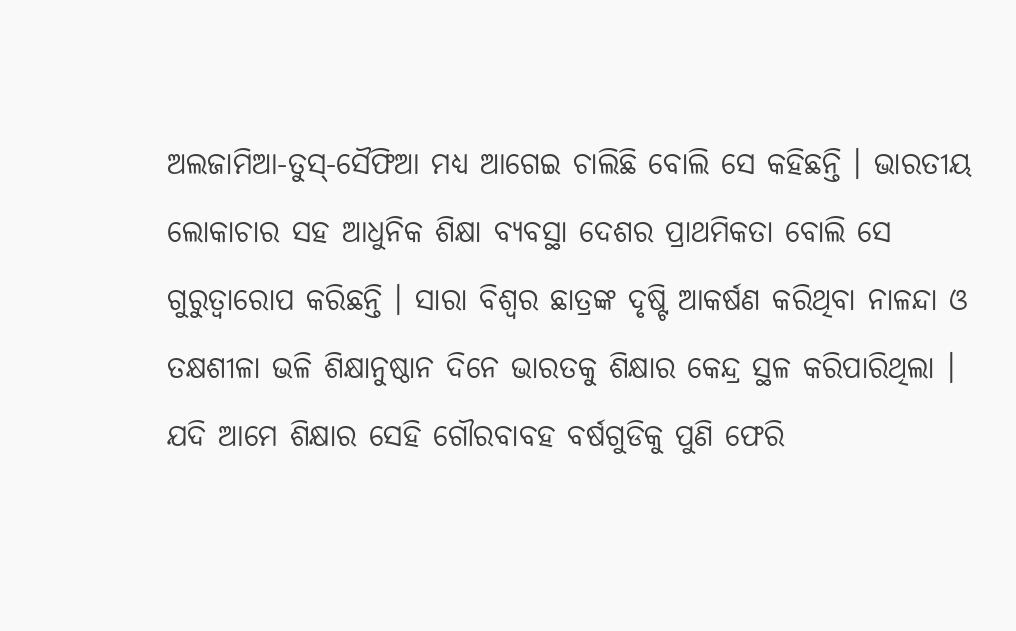ଅଲଜାମିଆ-ତୁସ୍-ସୈଫିଆ ମଧ୍ୟ ଆଗେଇ ଚାଲିଛି ବୋଲି ସେ କହିଛନ୍ତି । ଭାରତୀୟ ଲୋକାଚାର ସହ ଆଧୁନିକ ଶିକ୍ଷା ବ୍ୟବସ୍ଥା ଦେଶର ପ୍ରାଥମିକତା ବୋଲି ସେ ଗୁରୁତ୍ୱାରୋପ କରିଛନ୍ତି । ସାରା ବିଶ୍ୱର ଛାତ୍ରଙ୍କ ଦୃଷ୍ଟି ଆକର୍ଷଣ କରିଥିବା ନାଳନ୍ଦା ଓ ତକ୍ଷଶୀଳା ଭଳି ଶିକ୍ଷାନୁଷ୍ଠାନ ଦିନେ ଭାରତକୁ ଶିକ୍ଷାର କେନ୍ଦ୍ର ସ୍ଥଳ କରିପାରିଥିଲା । ଯଦି ଆମେ ଶିକ୍ଷାର ସେହି ଗୌରବାବହ ବର୍ଷଗୁଡିକୁ ପୁଣି ଫେରି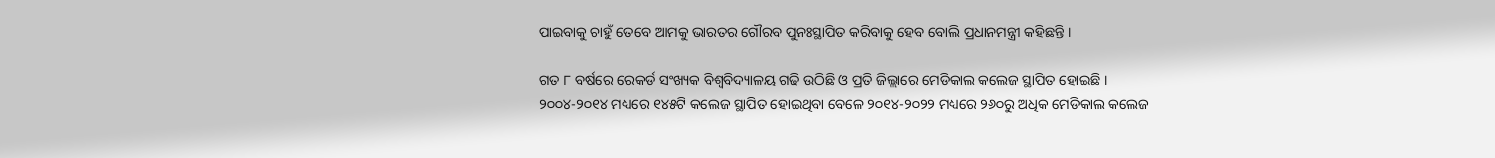ପାଇବାକୁ ଚାହୁଁ ତେବେ ଆମକୁ ଭାରତର ଗୌରବ ପୁନଃସ୍ଥାପିତ କରିବାକୁ ହେବ ବୋଲି ପ୍ରଧାନମନ୍ତ୍ରୀ କହିଛନ୍ତି ।

ଗତ ୮ ବର୍ଷରେ ରେକର୍ଡ ସଂଖ୍ୟକ ବିଶ୍ୱବିଦ୍ୟାଳୟ ଗଢି ଉଠିଛି ଓ ପ୍ରତି ଜିଲ୍ଲାରେ ମେଡିକାଲ କଲେଜ ସ୍ଥାପିତ ହୋଇଛି । ୨୦୦୪-୨୦୧୪ ମଧ୍ୟରେ ୧୪୫ଟି କଲେଜ ସ୍ଥାପିତ ହୋଇଥିବା ବେଳେ ୨୦୧୪-୨୦୨୨ ମଧ୍ୟରେ ୨୬୦ରୁ ଅଧିକ ମେଡିକାଲ କଲେଜ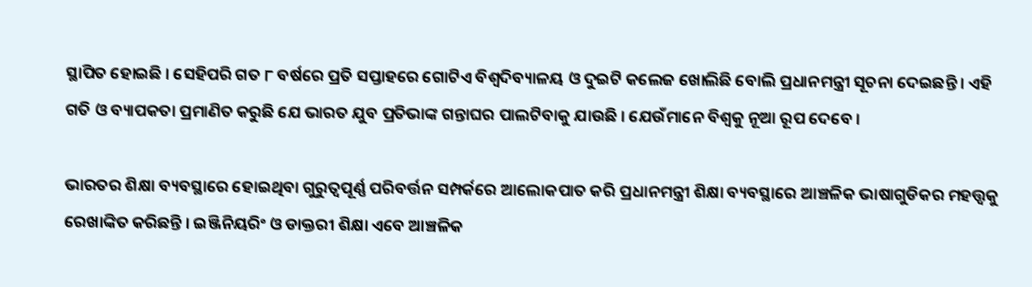ସ୍ଥାପିତ ହୋଇଛି । ସେହିପରି ଗତ ୮ ବର୍ଷରେ ପ୍ରତି ସପ୍ତାହରେ ଗୋଟିଏ ବିଶ୍ୱଦିବ୍ୟାଳୟ ଓ ଦୁଇଟି କଲେଜ ଖୋଲିଛି ବୋଲି ପ୍ରଧାନମନ୍ତ୍ରୀ ସୂଚନା ଦେଇଛନ୍ତି । ଏହି ଗତି ଓ ବ୍ୟାପକତା ପ୍ରମାଣିତ କରୁଛି ଯେ ଭାରତ ଯୁବ ପ୍ରତିଭାଙ୍କ ଗନ୍ତାଘର ପାଲଟିବାକୁ ଯାଉଛି । ଯେଉଁମାନେ ବିଶ୍ୱକୁ ନୂଆ ରୂପ ଦେବେ ।

ଭାରତର ଶିକ୍ଷା ବ୍ୟବସ୍ଥାରେ ହୋଇଥିବା ଗୁରୁତ୍ୱପୂର୍ଣ୍ଣ ପରିବର୍ତ୍ତନ ସମ୍ପର୍କରେ ଆଲୋକପାତ କରି ପ୍ରଧାନମନ୍ତ୍ରୀ ଶିକ୍ଷା ବ୍ୟବସ୍ଥାରେ ଆଞ୍ଚଳିକ ଭାଷାଗୁଡିକର ମହତ୍ତ୍ୱକୁ ରେଖାଙ୍କିତ କରିଛନ୍ତି । ଇଞ୍ଜିନିୟରିଂ ଓ ଡାକ୍ତରୀ ଶିକ୍ଷା ଏବେ ଆଞ୍ଚଳିକ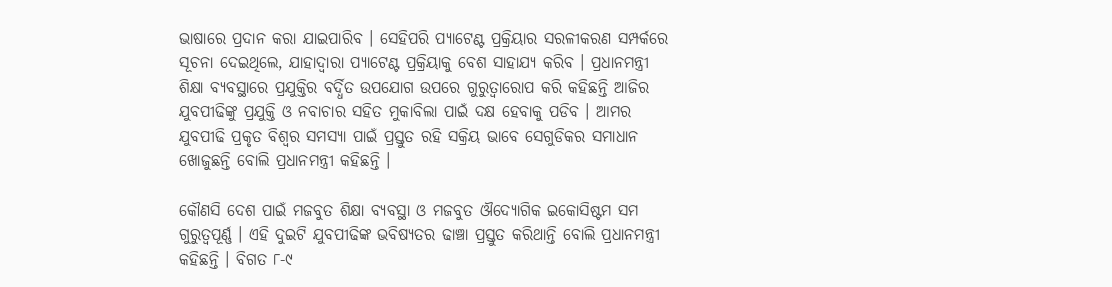ଭାଷାରେ ପ୍ରଦାନ କରା ଯାଇପାରିବ । ସେହିପରି ପ୍ୟାଟେଣ୍ଟ ପ୍ରକ୍ରିୟାର ସରଳୀକରଣ ସମ୍ପର୍କରେ ସୂଚନା ଦେଇଥିଲେ, ଯାହାଦ୍ୱାରା ପ୍ୟାଟେଣ୍ଟ ପ୍ରକ୍ରିୟାକୁ ବେଶ ସାହାଯ୍ୟ କରିବ । ପ୍ରଧାନମନ୍ତ୍ରୀ ଶିକ୍ଷା ବ୍ୟବସ୍ଥାରେ ପ୍ରଯୁକ୍ତିର ବର୍ଦ୍ଧିତ ଉପଯୋଗ ଉପରେ ଗୁରୁତ୍ୱାରୋପ କରି କହିଛନ୍ତି ଆଜିର ଯୁବପୀଢିଙ୍କୁ ପ୍ରଯୁକ୍ତି ଓ ନବାଚାର ସହିତ ମୁକାବିଲା ପାଇଁ ଦକ୍ଷ ହେବାକୁ ପଡିବ । ଆମର ଯୁବପୀଢି ପ୍ରକୃତ ବିଶ୍ୱର ସମସ୍ୟା ପାଇଁ ପ୍ରସ୍ତୁତ ରହି ସକ୍ରିୟ ଭାବେ ସେଗୁଡିକର ସମାଧାନ ଖୋଜୁଛନ୍ତି ବୋଲି ପ୍ରଧାନମନ୍ତ୍ରୀ କହିଛନ୍ତି ।

କୌଣସି ଦେଶ ପାଇଁ ମଜବୁତ ଶିକ୍ଷା ବ୍ୟବସ୍ଥା ଓ ମଜବୁତ ଔଦ୍ୟୋଗିକ ଇକୋସିଷ୍ଟମ ସମ ଗୁରୁତ୍ୱପୂର୍ଣ୍ଣ । ଏହି ଦୁଇଟି ଯୁବପୀଢିଙ୍କ ଭବିଷ୍ୟତର ଢାଞ୍ଚା ପ୍ରସ୍ତୁତ କରିଥାନ୍ତି ବୋଲି ପ୍ରଧାନମନ୍ତ୍ରୀ କହିଛନ୍ତି । ବିଗତ ୮-୯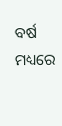ବର୍ଷ ମଧ୍ୟରେ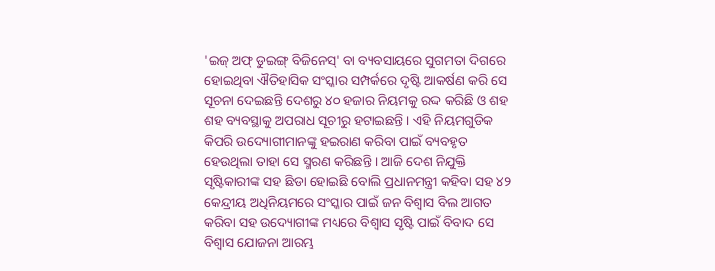'ଇଜ୍ ଅଫ୍ ଡୁଇଙ୍ଗ୍ ବିଜିନେସ୍' ବା ବ୍ୟବସାୟରେ ସୁଗମତା ଦିଗରେ ହୋଇଥିବା ଐତିହାସିକ ସଂସ୍କାର ସମ୍ପର୍କରେ ଦୃଷ୍ଟି ଆକର୍ଷଣ କରି ସେ ସୂଚନା ଦେଇଛନ୍ତି ଦେଶରୁ ୪୦ ହଜାର ନିୟମକୁ ରଦ୍ଦ କରିଛି ଓ ଶହ ଶହ ବ୍ୟବସ୍ଥାକୁ ଅପରାଧ ସୂଚୀରୁ ହଟାଇଛନ୍ତି । ଏହି ନିୟମଗୁଡିକ କିପରି ଉଦ୍ୟୋଗୀମାନଙ୍କୁ ହଇରାଣ କରିବା ପାଇଁ ବ୍ୟବହୃତ ହେଉଥିଲା ତାହା ସେ ସ୍ମରଣ କରିଛନ୍ତି । ଆଜି ଦେଶ ନିଯୁକ୍ତି ସୃଷ୍ଟିକାରୀଙ୍କ ସହ ଛିଡା ହୋଇଛି ବୋଲି ପ୍ରଧାନମନ୍ତ୍ରୀ କହିବା ସହ ୪୨ କେନ୍ଦ୍ରୀୟ ଅଧିନିୟମରେ ସଂସ୍କାର ପାଇଁ ଜନ ବିଶ୍ୱାସ ବିଲ ଆଗତ କରିବା ସହ ଉଦ୍ୟୋଗୀଙ୍କ ମଧ୍ୟରେ ବିଶ୍ୱାସ ସୃଷ୍ଟି ପାଇଁ ବିବାଦ ସେ ବିଶ୍ୱାସ ଯୋଜନା ଆରମ୍ଭ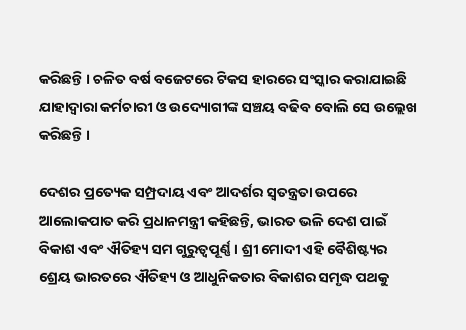କରିଛନ୍ତି । ଚଳିତ ବର୍ଷ ବଜେଟରେ ଟିକସ ହାରରେ ସଂସ୍କାର କରାଯାଇଛି ଯାହାଦ୍ୱାରା କର୍ମଚାରୀ ଓ ଉଦ୍ୟୋଗୀଙ୍କ ସଞ୍ଚୟ ବଢିବ ବୋଲି ସେ ଉଲ୍ଲେଖ କରିଛନ୍ତି ।

ଦେଶର ପ୍ରତ୍ୟେକ ସମ୍ପ୍ରଦାୟ ଏବଂ ଆଦର୍ଶର ସ୍ୱତନ୍ତ୍ରତା ଉପରେ ଆଲୋକପାତ କରି ପ୍ରଧାନମନ୍ତ୍ରୀ କହିଛନ୍ତି, ଭାରତ ଭଳି ଦେଶ ପାଇଁ ବିକାଶ ଏବଂ ଐତିହ୍ୟ ସମ ଗୁରୁତ୍ୱପୂର୍ଣ୍ଣ । ଶ୍ରୀ ମୋଦୀ ଏହି ବୈଶିଷ୍ଟ୍ୟର ଶ୍ରେୟ ଭାରତରେ ଐତିହ୍ୟ ଓ ଆଧୁନିକତାର ବିକାଶର ସମୃଦ୍ଧ ପଥକୁ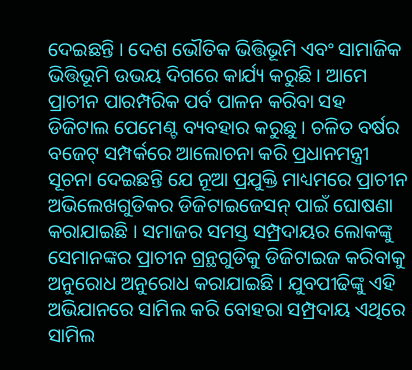ଦେଇଛନ୍ତି । ଦେଶ ଭୌତିକ ଭିତ୍ତିଭୂମି ଏବଂ ସାମାଜିକ ଭିତ୍ତିଭୂମି ଉଭୟ ଦିଗରେ କାର୍ଯ୍ୟ କରୁଛି । ଆମେ ପ୍ରାଚୀନ ପାରମ୍ପରିକ ପର୍ବ ପାଳନ କରିବା ସହ ଡିଜିଟାଲ ପେମେଣ୍ଟ ବ୍ୟବହାର କରୁଛୁ । ଚଳିତ ବର୍ଷର ବଜେଟ୍ ସମ୍ପର୍କରେ ଆଲୋଚନା କରି ପ୍ରଧାନମନ୍ତ୍ରୀ ସୂଚନା ଦେଇଛନ୍ତି ଯେ ନୂଆ ପ୍ରଯୁକ୍ତି ମାଧ୍ୟମରେ ପ୍ରାଚୀନ ଅଭିଲେଖଗୁଡିକର ଡିଜିଟାଇଜେସନ୍ ପାଇଁ ଘୋଷଣା କରାଯାଇଛି । ସମାଜର ସମସ୍ତ ସମ୍ପ୍ରଦାୟର ଲୋକଙ୍କୁ ସେମାନଙ୍କର ପ୍ରାଚୀନ ଗ୍ରନ୍ଥଗୁଡିକୁ ଡିଜିଟାଇଜ କରିବାକୁ ଅନୁରୋଧ ଅନୁରୋଧ କରାଯାଇଛି । ଯୁବପୀଢିଙ୍କୁ ଏହି ଅଭିଯାନରେ ସାମିଲ କରି ବୋହରା ସମ୍ପ୍ରଦାୟ ଏଥିରେ ସାମିଲ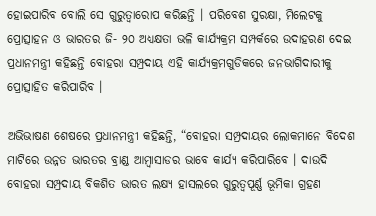ହୋଇପାରିବ ବୋଲି ସେ ଗୁରୁତ୍ୱାରୋପ କରିଛନ୍ତି । ପରିବେଶ ସୁରକ୍ଷା, ମିଲେଟକୁ ପ୍ରୋତ୍ସାହନ ଓ ଭାରତର ଜି- ୨୦ ଅଧ୍ୟକ୍ଷତା ଭଳି କାର୍ଯ୍ୟକ୍ରମ ସମ୍ପର୍କରେ ଉଦାହରଣ ଦେଇ ପ୍ରଧାନମନ୍ତ୍ରୀ କହିଛନ୍ତି ବୋହରା ସମ୍ପ୍ରଦାୟ ଏହି କାର୍ଯ୍ୟକ୍ରମଗୁଡିକରେ ଜନଭାଗିଦାରୀକୁ ପ୍ରୋତ୍ସାହିତ କରିପାରିବ ।

ଅଭିଭାଷଣ ଶେଷରେ ପ୍ରଧାନମନ୍ତ୍ରୀ କହିଛନ୍ତି, “ବୋହରା ସମ୍ପ୍ରଦାୟର ଲୋକମାନେ ବିଦେଶ ମାଟିରେ ଉନ୍ନତ ଭାରତର ବ୍ରାଣ୍ଡ ଆମ୍ବାସାଡର ଭାବେ କାର୍ଯ୍ୟ କରିପାରିବେ । ଦାଉଦି ବୋହରା ସମ୍ପ୍ରଦାୟ ବିକଶିତ ଭାରତ ଲକ୍ଷ୍ୟ ହାସଲରେ ଗୁରୁତ୍ୱପୂର୍ଣ୍ଣ ଭୂମିକା ଗ୍ରହଣ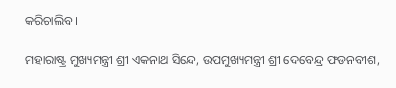କରିଚାଲିବ ।

ମହାରାଷ୍ଟ୍ର ମୁଖ୍ୟମନ୍ତ୍ରୀ ଶ୍ରୀ ଏକନାଥ ସିନ୍ଦେ, ଉପମୁଖ୍ୟମନ୍ତ୍ରୀ ଶ୍ରୀ ଦେବେନ୍ଦ୍ର ଫଡନବୀଶ,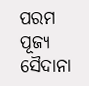ପରମ ପୂଜ୍ୟ ସୈଦାନା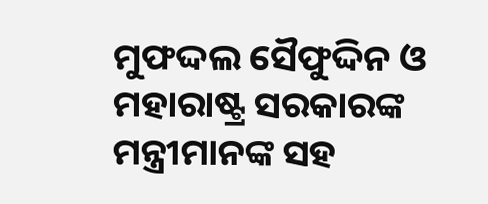ମୁଫଦ୍ଦଲ ସୈଫୁଦ୍ଦିନ ଓ ମହାରାଷ୍ଟ୍ର ସରକାରଙ୍କ ମନ୍ତ୍ରୀମାନଙ୍କ ସହ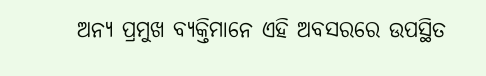ଅନ୍ୟ ପ୍ରମୁଖ ବ୍ୟକ୍ତିମାନେ ଏହି ଅବସରରେ ଉପସ୍ଥିତ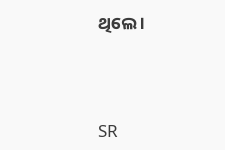ଥିଲେ ।



SR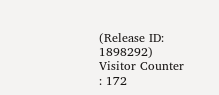(Release ID: 1898292) Visitor Counter : 172